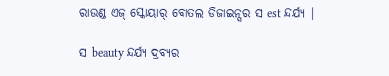ରାଉଣ୍ଡ ଏଜ୍ ସ୍କୋୟାର୍ ବୋତଲ ଡିଜାଇନ୍ସର ସ est ନ୍ଦର୍ଯ୍ୟ |

ସ beauty ନ୍ଦର୍ଯ୍ୟ ଦ୍ରବ୍ୟର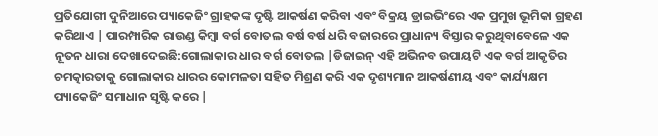ପ୍ରତିଯୋଗୀ ଦୁନିଆରେ ପ୍ୟାକେଜିଂ ଗ୍ରାହକଙ୍କ ଦୃଷ୍ଟି ଆକର୍ଷଣ କରିବା ଏବଂ ବିକ୍ରୟ ଡ୍ରାଇଭିଂରେ ଏକ ପ୍ରମୁଖ ଭୂମିକା ଗ୍ରହଣ କରିଥାଏ | ପାରମ୍ପାରିକ ରାଉଣ୍ଡ କିମ୍ବା ବର୍ଗ ବୋତଲ ବର୍ଷ ବର୍ଷ ଧରି ବଜାରରେ ପ୍ରାଧାନ୍ୟ ବିସ୍ତାର କରୁଥିବାବେଳେ ଏକ ନୂତନ ଧାରା ଦେଖାଦେଇଛି:ଗୋଲାକାର ଧାର ବର୍ଗ ବୋତଲ |ଡିଜାଇନ୍ ଏହି ଅଭିନବ ଉପାୟଟି ଏକ ବର୍ଗ ଆକୃତିର ଚମତ୍କାରତାକୁ ଗୋଲାକାର ଧାରର କୋମଳତା ସହିତ ମିଶ୍ରଣ କରି ଏକ ଦୃଶ୍ୟମାନ ଆକର୍ଷଣୀୟ ଏବଂ କାର୍ଯ୍ୟକ୍ଷମ ପ୍ୟାକେଜିଂ ସମାଧାନ ସୃଷ୍ଟି କରେ |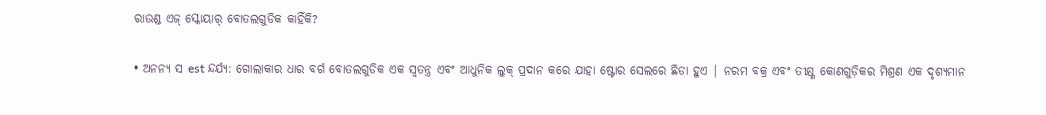ରାଉଣ୍ଡ ଏଜ୍ ସ୍କୋୟାର୍ ବୋତଲଗୁଡିକ କାହିଁକି?

• ଅନନ୍ୟ ସ est ନ୍ଦର୍ଯ୍ୟ: ଗୋଲାକାର ଧାର ବର୍ଗ ବୋତଲଗୁଡିକ ଏକ ସ୍ୱତନ୍ତ୍ର ଏବଂ ଆଧୁନିକ ଲୁକ୍ ପ୍ରଦାନ କରେ ଯାହା ଷ୍ଟୋର ସେଲରେ ଛିଡା ହୁଏ | ନରମ ବକ୍ର ଏବଂ ତୀକ୍ଷ୍ଣ କୋଣଗୁଡ଼ିକର ମିଶ୍ରଣ ଏକ ଦୃଶ୍ୟମାନ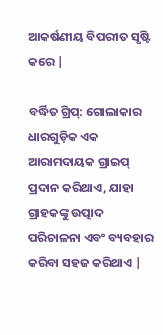ଆକର୍ଷଣୀୟ ବିପରୀତ ସୃଷ୍ଟି କରେ |

ବର୍ଦ୍ଧିତ ଗ୍ରିପ୍: ଗୋଲାକାର ଧାରଗୁଡ଼ିକ ଏକ ଆରାମଦାୟକ ଗ୍ରାଇପ୍ ପ୍ରଦାନ କରିଥାଏ, ଯାହା ଗ୍ରାହକଙ୍କୁ ଉତ୍ପାଦ ପରିଚାଳନା ଏବଂ ବ୍ୟବହାର କରିବା ସହଜ କରିଥାଏ |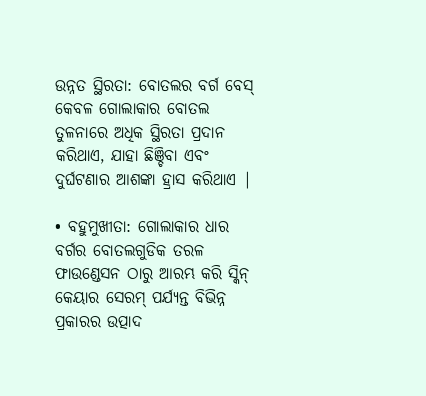ଉନ୍ନତ ସ୍ଥିରତା: ବୋତଲର ବର୍ଗ ବେସ୍ କେବଳ ଗୋଲାକାର ବୋତଲ ତୁଳନାରେ ଅଧିକ ସ୍ଥିରତା ପ୍ରଦାନ କରିଥାଏ, ଯାହା ଛିଞ୍ଚିବା ଏବଂ ଦୁର୍ଘଟଣାର ଆଶଙ୍କା ହ୍ରାସ କରିଥାଏ |

• ବହୁମୁଖୀତା: ଗୋଲାକାର ଧାର ବର୍ଗର ବୋତଲଗୁଡିକ ତରଳ ଫାଉଣ୍ଡେସନ ଠାରୁ ଆରମ୍ଭ କରି ସ୍କିନ୍ କେୟାର ସେରମ୍ ପର୍ଯ୍ୟନ୍ତ ବିଭିନ୍ନ ପ୍ରକାରର ଉତ୍ପାଦ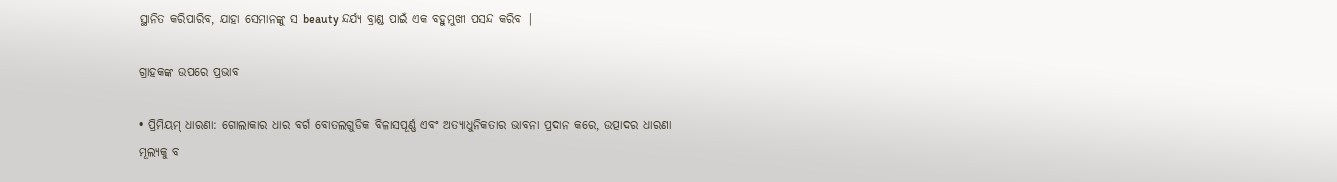ସ୍ଥାନିତ କରିପାରିବ, ଯାହା ସେମାନଙ୍କୁ ସ beauty ନ୍ଦର୍ଯ୍ୟ ବ୍ରାଣ୍ଡ ପାଇଁ ଏକ ବହୁମୁଖୀ ପସନ୍ଦ କରିବ |

ଗ୍ରାହକଙ୍କ ଉପରେ ପ୍ରଭାବ

• ପ୍ରିମିୟମ୍ ଧାରଣା: ଗୋଲାକାର ଧାର ବର୍ଗ ବୋତଲଗୁଡିକ ବିଳାସପୂର୍ଣ୍ଣ ଏବଂ ଅତ୍ୟାଧୁନିକତାର ଭାବନା ପ୍ରଦାନ କରେ, ଉତ୍ପାଦର ଧାରଣା ମୂଲ୍ୟକୁ ବ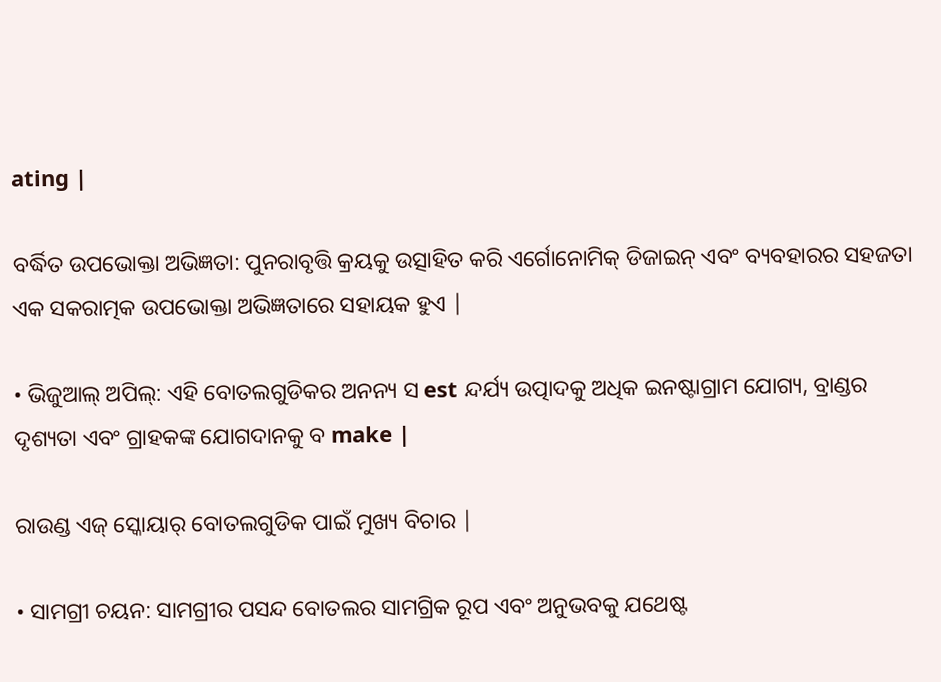ating |

ବର୍ଦ୍ଧିତ ଉପଭୋକ୍ତା ଅଭିଜ୍ଞତା: ପୁନରାବୃତ୍ତି କ୍ରୟକୁ ଉତ୍ସାହିତ କରି ଏର୍ଗୋନୋମିକ୍ ଡିଜାଇନ୍ ଏବଂ ବ୍ୟବହାରର ସହଜତା ଏକ ସକରାତ୍ମକ ଉପଭୋକ୍ତା ଅଭିଜ୍ଞତାରେ ସହାୟକ ହୁଏ |

• ଭିଜୁଆଲ୍ ଅପିଲ୍: ଏହି ବୋତଲଗୁଡିକର ଅନନ୍ୟ ସ est ନ୍ଦର୍ଯ୍ୟ ଉତ୍ପାଦକୁ ଅଧିକ ଇନଷ୍ଟାଗ୍ରାମ ଯୋଗ୍ୟ, ବ୍ରାଣ୍ଡର ଦୃଶ୍ୟତା ଏବଂ ଗ୍ରାହକଙ୍କ ଯୋଗଦାନକୁ ବ make |

ରାଉଣ୍ଡ ଏଜ୍ ସ୍କୋୟାର୍ ବୋତଲଗୁଡିକ ପାଇଁ ମୁଖ୍ୟ ବିଚାର |

• ସାମଗ୍ରୀ ଚୟନ: ସାମଗ୍ରୀର ପସନ୍ଦ ବୋତଲର ସାମଗ୍ରିକ ରୂପ ଏବଂ ଅନୁଭବକୁ ଯଥେଷ୍ଟ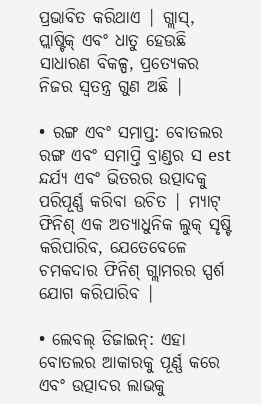ପ୍ରଭାବିତ କରିଥାଏ | ଗ୍ଲାସ୍, ପ୍ଲାଷ୍ଟିକ୍ ଏବଂ ଧାତୁ ହେଉଛି ସାଧାରଣ ବିକଳ୍ପ, ପ୍ରତ୍ୟେକର ନିଜର ସ୍ୱତନ୍ତ୍ର ଗୁଣ ଅଛି |

• ରଙ୍ଗ ଏବଂ ସମାପ୍ତ: ବୋତଲର ରଙ୍ଗ ଏବଂ ସମାପ୍ତି ବ୍ରାଣ୍ଡର ସ est ନ୍ଦର୍ଯ୍ୟ ଏବଂ ଭିତରର ଉତ୍ପାଦକୁ ପରିପୂର୍ଣ୍ଣ କରିବା ଉଚିତ | ମ୍ୟାଟ୍ ଫିନିଶ୍ ଏକ ଅତ୍ୟାଧୁନିକ ଲୁକ୍ ସୃଷ୍ଟି କରିପାରିବ, ଯେତେବେଳେ ଚମକଦାର ଫିନିଶ୍ ଗ୍ଲାମରର ସ୍ପର୍ଶ ଯୋଗ କରିପାରିବ |

• ଲେବଲ୍ ଡିଜାଇନ୍: ଏହା ବୋତଲର ଆକାରକୁ ପୂର୍ଣ୍ଣ କରେ ଏବଂ ଉତ୍ପାଦର ଲାଭକୁ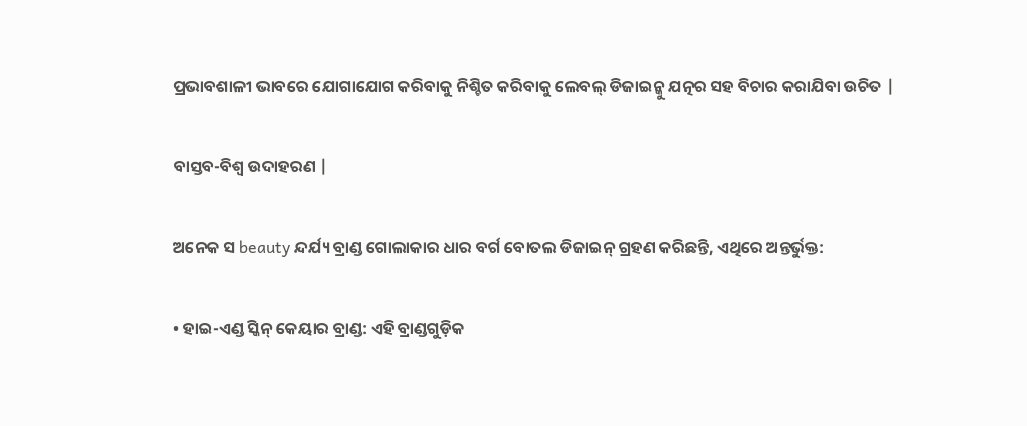ପ୍ରଭାବଶାଳୀ ଭାବରେ ଯୋଗାଯୋଗ କରିବାକୁ ନିଶ୍ଚିତ କରିବାକୁ ଲେବଲ୍ ଡିଜାଇନ୍କୁ ଯତ୍ନର ସହ ବିଚାର କରାଯିବା ଉଚିତ |

ବାସ୍ତବ-ବିଶ୍ୱ ଉଦାହରଣ |

ଅନେକ ସ beauty ନ୍ଦର୍ଯ୍ୟ ବ୍ରାଣ୍ଡ ଗୋଲାକାର ଧାର ବର୍ଗ ବୋତଲ ଡିଜାଇନ୍ ଗ୍ରହଣ କରିଛନ୍ତି, ଏଥିରେ ଅନ୍ତର୍ଭୁକ୍ତ:

• ହାଇ-ଏଣ୍ଡ ସ୍କିନ୍ କେୟାର ବ୍ରାଣ୍ଡ: ଏହି ବ୍ରାଣ୍ଡଗୁଡ଼ିକ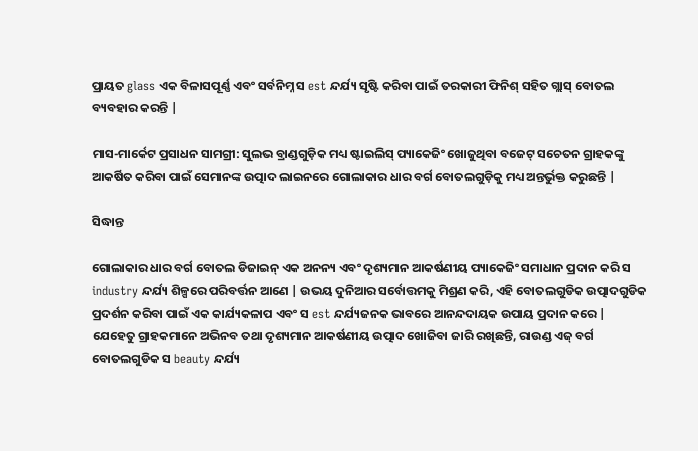ପ୍ରାୟତ glass ଏକ ବିଳାସପୂର୍ଣ୍ଣ ଏବଂ ସର୍ବନିମ୍ନ ସ est ନ୍ଦର୍ଯ୍ୟ ସୃଷ୍ଟି କରିବା ପାଇଁ ତରକାରୀ ଫିନିଶ୍ ସହିତ ଗ୍ଲାସ୍ ବୋତଲ ବ୍ୟବହାର କରନ୍ତି |

ମାସ-ମାର୍କେଟ ପ୍ରସାଧନ ସାମଗ୍ରୀ: ସୁଲଭ ବ୍ରାଣ୍ଡଗୁଡ଼ିକ ମଧ୍ୟ ଷ୍ଟାଇଲିସ୍ ପ୍ୟାକେଜିଂ ଖୋଜୁଥିବା ବଜେଟ୍ ସଚେତନ ଗ୍ରାହକଙ୍କୁ ଆକର୍ଷିତ କରିବା ପାଇଁ ସେମାନଙ୍କ ଉତ୍ପାଦ ଲାଇନରେ ଗୋଲାକାର ଧାର ବର୍ଗ ବୋତଲଗୁଡ଼ିକୁ ମଧ୍ୟ ଅନ୍ତର୍ଭୁକ୍ତ କରୁଛନ୍ତି |

ସିଦ୍ଧାନ୍ତ

ଗୋଲାକାର ଧାର ବର୍ଗ ବୋତଲ ଡିଜାଇନ୍ ଏକ ଅନନ୍ୟ ଏବଂ ଦୃଶ୍ୟମାନ ଆକର୍ଷଣୀୟ ପ୍ୟାକେଜିଂ ସମାଧାନ ପ୍ରଦାନ କରି ସ industry ନ୍ଦର୍ଯ୍ୟ ଶିଳ୍ପରେ ପରିବର୍ତ୍ତନ ଆଣେ | ଉଭୟ ଦୁନିଆର ସର୍ବୋତ୍ତମକୁ ମିଶ୍ରଣ କରି, ଏହି ବୋତଲଗୁଡିକ ଉତ୍ପାଦଗୁଡିକ ପ୍ରଦର୍ଶନ କରିବା ପାଇଁ ଏକ କାର୍ଯ୍ୟକଳାପ ଏବଂ ସ est ନ୍ଦର୍ଯ୍ୟଜନକ ଭାବରେ ଆନନ୍ଦଦାୟକ ଉପାୟ ପ୍ରଦାନ କରେ | ଯେହେତୁ ଗ୍ରାହକମାନେ ଅଭିନବ ତଥା ଦୃଶ୍ୟମାନ ଆକର୍ଷଣୀୟ ଉତ୍ପାଦ ଖୋଜିବା ଜାରି ରଖିଛନ୍ତି, ରାଉଣ୍ଡ ଏଜ୍ ବର୍ଗ ବୋତଲଗୁଡିକ ସ beauty ନ୍ଦର୍ଯ୍ୟ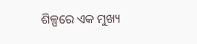ଶିଳ୍ପରେ ଏକ ମୁଖ୍ୟ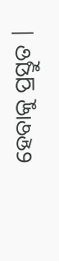ହେବାକୁ ପ୍ରସ୍ତୁତ |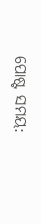ପୋଷ୍ଟ ସମୟ: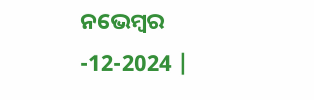ନଭେମ୍ବର -12-2024 |